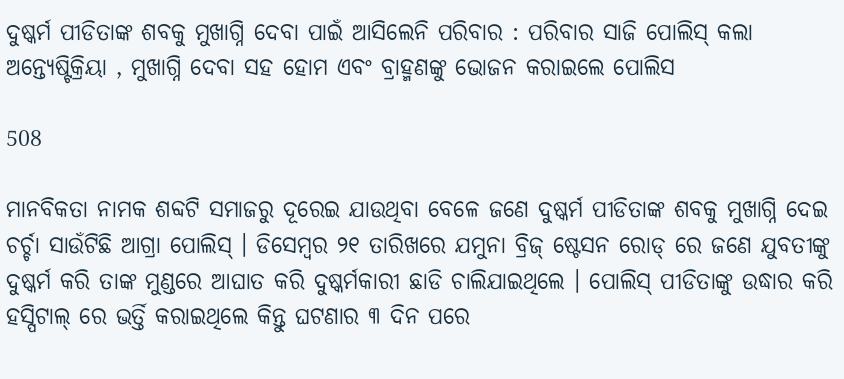ଦୁଷ୍କର୍ମ ପୀଡିତାଙ୍କ ଶବକୁ ମୁଖାଗ୍ନି ଦେବା ପାଇଁ ଆସିଲେନି ପରିବାର : ପରିବାର ସାଜି ପୋଲିସ୍ କଲା ଅନ୍ତ୍ୟେଷ୍ଟିକ୍ରିୟା , ମୁଖାଗ୍ନି ଦେବା ସହ ହୋମ ଏବଂ ବ୍ରାହ୍ମଣଙ୍କୁ ଭୋଜନ କରାଇଲେ ପୋଲିସ

508

ମାନବିକତା ନାମକ ଶବ୍ଦଟି ସମାଜରୁ ଦୂରେଇ ଯାଉଥିବା ବେଳେ ଜଣେ ଦୁଷ୍କର୍ମ ପୀଡିତାଙ୍କ ଶବକୁ ମୁଖାଗ୍ନି ଦେଇ ଚର୍ଚ୍ଚା ସାଉଁଟିଛି ଆଗ୍ରା ପୋଲିସ୍ । ଡିସେମ୍ବର ୨୧ ତାରିଖରେ ଯମୁନା ବ୍ରିଜ୍ ଷ୍ଟେସନ ରୋଡ୍ ରେ ଜଣେ ଯୁବତୀଙ୍କୁ ଦୁଷ୍କର୍ମ କରି ତାଙ୍କ ମୁଣ୍ଡରେ ଆଘାତ କରି ଦୁଷ୍କର୍ମକାରୀ ଛାଡି ଚାଲିଯାଇଥିଲେ । ପୋଲିସ୍ ପୀଡିତାଙ୍କୁ ଉଦ୍ଧାର କରି ହସ୍ପିଟାଲ୍ ରେ ଭର୍ତ୍ତି କରାଇଥିଲେ କିନ୍ତୁ ଘଟଣାର ୩ ଦିନ ପରେ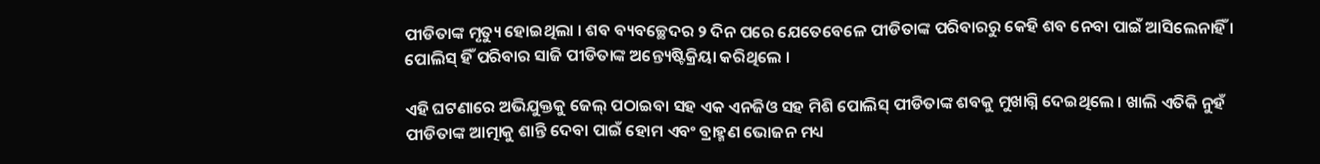ପୀଡିତାଙ୍କ ମୃତ୍ୟୁ ହୋଇଥିଲା । ଶବ ବ୍ୟବଚ୍ଛେଦର ୨ ଦିନ ପରେ ଯେତେବେଳେ ପୀଡିତାଙ୍କ ପରିବାରରୁ କେହି ଶବ ନେବା ପାଇଁ ଆସିଲେନାହିଁ । ପୋଲିସ୍ ହିଁ ପରିବାର ସାଜି ପୀଡିତାଙ୍କ ଅନ୍ତ୍ୟେଷ୍ଟିକ୍ରିୟା କରିଥିଲେ ।

ଏହି ଘଟଣାରେ ଅଭିଯୁକ୍ତକୁ ଜେଲ୍ ପଠାଇବା ସହ ଏକ ଏନଜିଓ ସହ ମିଶି ପୋଲିସ୍ ପୀଡିତାଙ୍କ ଶବକୁ ମୁଖାଗ୍ନି ଦେଇଥିଲେ । ଖାଲି ଏତିକି ନୁହଁ ପୀଡିତାଙ୍କ ଆତ୍ମାକୁ ଶାନ୍ତି ଦେବା ପାଇଁ ହୋମ ଏବଂ ବ୍ରାହ୍ମଣ ଭୋଜନ ମଧ୍ୟ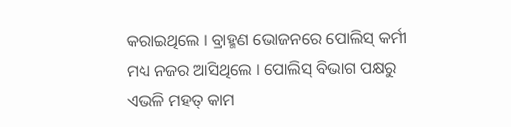କରାଇଥିଲେ । ବ୍ରାହ୍ମଣ ଭୋଜନରେ ପୋଲିସ୍ କର୍ମୀ ମଧ୍ୟ ନଜର ଆସିଥିଲେ । ପୋଲିସ୍ ବିଭାଗ ପକ୍ଷରୁ ଏଭଳି ମହତ୍ କାମ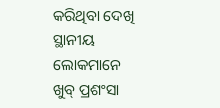କରିଥିବା ଦେଖି ସ୍ଥାନୀୟ ଲୋକମାନେ ଖୁବ୍ ପ୍ରଶଂସା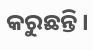କରୁଛନ୍ତି ।